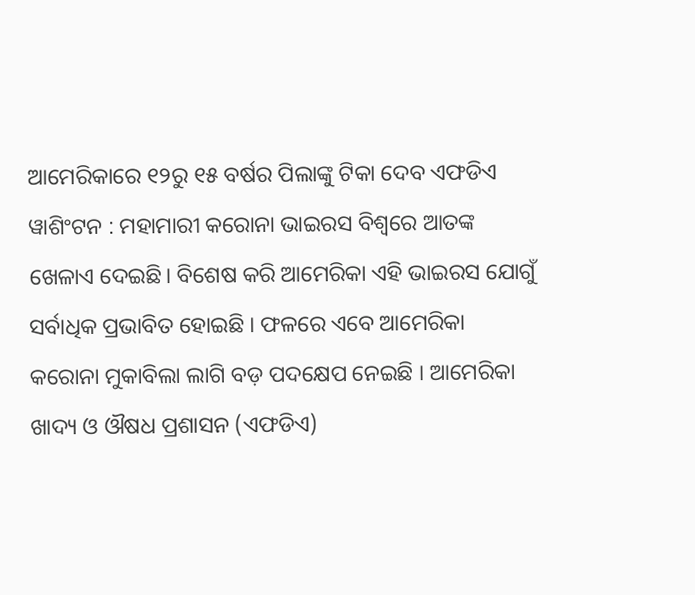ଆମେରିକାରେ ୧୨ରୁ ୧୫ ବର୍ଷର ପିଲାଙ୍କୁ ଟିକା ଦେବ ଏଫଡିଏ
ୱାଶିଂଟନ : ମହାମାରୀ କରୋନା ଭାଇରସ ବିଶ୍ୱରେ ଆତଙ୍କ ଖେଳାଏ ଦେଇଛି। ବିଶେଷ କରି ଆମେରିକା ଏହି ଭାଇରସ ଯୋଗୁଁ ସର୍ବାଧିକ ପ୍ରଭାବିତ ହୋଇଛି । ଫଳରେ ଏବେ ଆମେରିକା କରୋନା ମୁକାବିଲା ଲାଗି ବଡ଼ ପଦକ୍ଷେପ ନେଇଛି । ଆମେରିକା ଖାଦ୍ୟ ଓ ଔଷଧ ପ୍ରଶାସନ (ଏଫଡିଏ)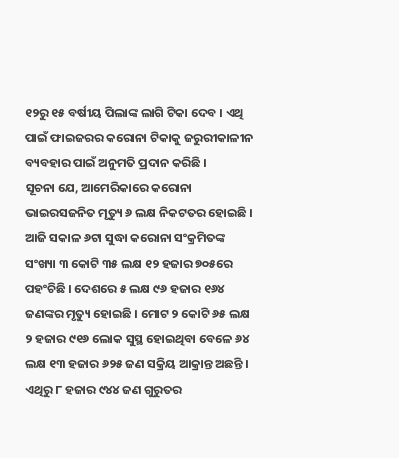୧୨ରୁ ୧୫ ବର୍ଷୀୟ ପିଲାଙ୍କ ଲାଗି ଟିକା ଦେବ । ଏଥି ପାଇଁ ଫାଇଜରର କରୋନା ଟିକାକୁ ଜରୁରୀକାଳୀନ ବ୍ୟବହାର ପାଇଁ ଅନୁମତି ପ୍ରଦାନ କରିଛି ।
ସୂଚନା ଯେ, ଆମେରିକାରେ କରୋନା ଭାଇରସଜନିତ ମୃତ୍ୟୁ ୬ ଲକ୍ଷ ନିକଟତର ହୋଇଛି । ଆଜି ସକାଳ ୬ଟା ସୁଦ୍ଧା କରୋନା ସଂକ୍ରମିତଙ୍କ ସଂଖ୍ୟା ୩ କୋଟି ୩୫ ଲକ୍ଷ ୧୨ ହଜାର ୭୦୫ରେ ପହଂଚିଛି । ଦେଶରେ ୫ ଲକ୍ଷ ୯୬ ହଜାର ୧୬୪ ଜଣଙ୍କର ମୃତ୍ୟୁ ହୋଇଛି । ମୋଟ ୨ କୋଟି ୬୫ ଲକ୍ଷ ୨ ହଜାର ୯୧୬ ଲୋକ ସୁସ୍ଥ ହୋଇଥିବା ବେଳେ ୬୪ ଲକ୍ଷ ୧୩ ହଜାର ୬୨୫ ଜଣ ସକ୍ରିୟ ଆକ୍ରାନ୍ତ ଅଛନ୍ତି । ଏଥିରୁ ୮ ହଜାର ୯୪୪ ଜଣ ଗୁରୁତର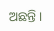ଅଛନ୍ତି ।